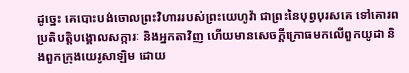ដូច្នេះ គេបោះបង់ចោលព្រះវិហាររបស់ព្រះយេហូវ៉ា ជាព្រះនៃបុព្វបុរសគេ ទៅគោរពប្រតិបត្តិបង្គោលសក្ការៈ និងអ្នកតាវិញ ហើយមានសេចក្ដីក្រោធមកលើពួកយូដា និងពួកក្រុងយេរូសាឡិម ដោយ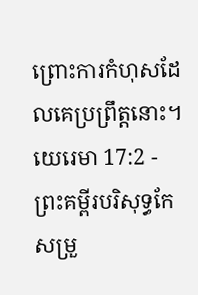ព្រោះការកំហុសដែលគេប្រព្រឹត្តនោះ។
យេរេមា 17:2 - ព្រះគម្ពីរបរិសុទ្ធកែសម្រួ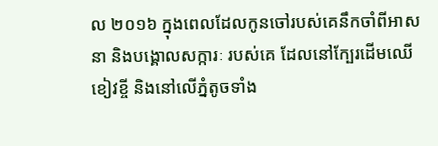ល ២០១៦ ក្នុងពេលដែលកូនចៅរបស់គេនឹកចាំពីអាសនា និងបង្គោលសក្ការៈ របស់គេ ដែលនៅក្បែរដើមឈើខៀវខ្ចី និងនៅលើភ្នំតូចទាំង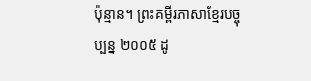ប៉ុន្មាន។ ព្រះគម្ពីរភាសាខ្មែរបច្ចុប្បន្ន ២០០៥ ដូ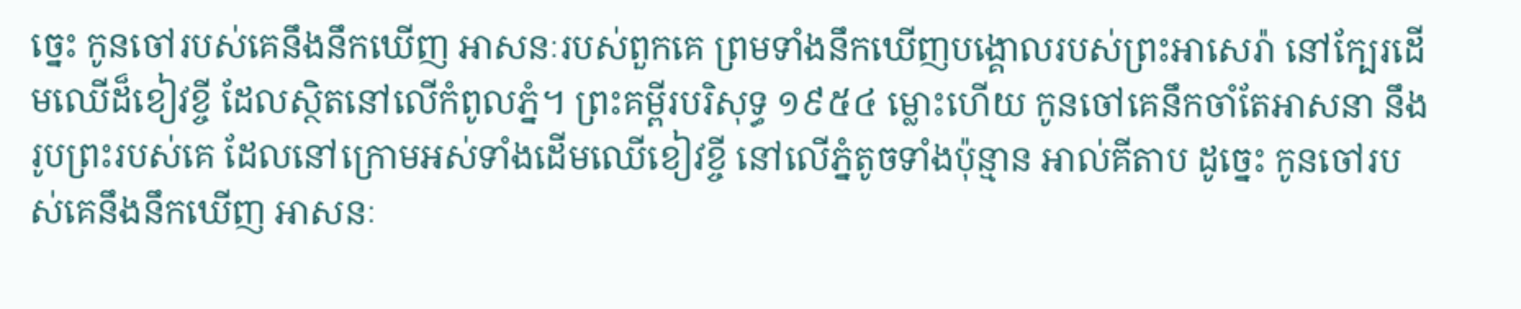ច្នេះ កូនចៅរបស់គេនឹងនឹកឃើញ អាសនៈរបស់ពួកគេ ព្រមទាំងនឹកឃើញបង្គោលរបស់ព្រះអាសេរ៉ា នៅក្បែរដើមឈើដ៏ខៀវខ្ចី ដែលស្ថិតនៅលើកំពូលភ្នំ។ ព្រះគម្ពីរបរិសុទ្ធ ១៩៥៤ ម្លោះហើយ កូនចៅគេនឹកចាំតែអាសនា នឹងរូបព្រះរបស់គេ ដែលនៅក្រោមអស់ទាំងដើមឈើខៀវខ្ចី នៅលើភ្នំតូចទាំងប៉ុន្មាន អាល់គីតាប ដូច្នេះ កូនចៅរបស់គេនឹងនឹកឃើញ អាសនៈ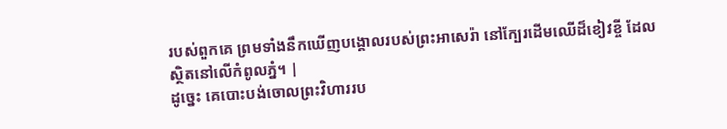របស់ពួកគេ ព្រមទាំងនឹកឃើញបង្គោលរបស់ព្រះអាសេរ៉ា នៅក្បែរដើមឈើដ៏ខៀវខ្ចី ដែលស្ថិតនៅលើកំពូលភ្នំ។ |
ដូច្នេះ គេបោះបង់ចោលព្រះវិហាររប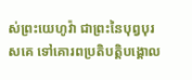ស់ព្រះយេហូវ៉ា ជាព្រះនៃបុព្វបុរសគេ ទៅគោរពប្រតិបត្តិបង្គោល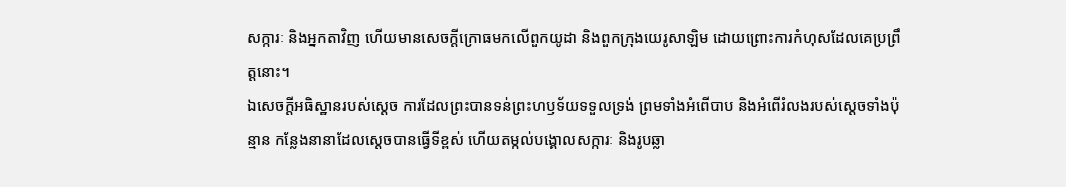សក្ការៈ និងអ្នកតាវិញ ហើយមានសេចក្ដីក្រោធមកលើពួកយូដា និងពួកក្រុងយេរូសាឡិម ដោយព្រោះការកំហុសដែលគេប្រព្រឹត្តនោះ។
ឯសេចក្ដីអធិស្ឋានរបស់ស្ដេច ការដែលព្រះបានទន់ព្រះហឫទ័យទទួលទ្រង់ ព្រមទាំងអំពើបាប និងអំពើរំលងរបស់ស្ដេចទាំងប៉ុន្មាន កន្លែងនានាដែលស្ដេចបានធ្វើទីខ្ពស់ ហើយតម្កល់បង្គោលសក្ការៈ និងរូបឆ្លា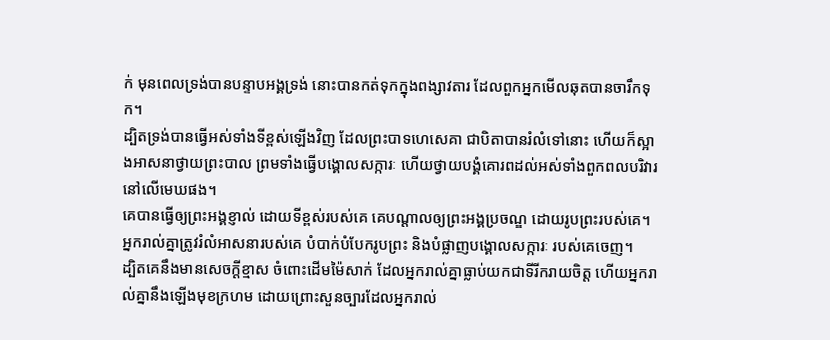ក់ មុនពេលទ្រង់បានបន្ទាបអង្គទ្រង់ នោះបានកត់ទុកក្នុងពង្សាវតារ ដែលពួកអ្នកមើលឆុតបានចារឹកទុក។
ដ្បិតទ្រង់បានធ្វើអស់ទាំងទីខ្ពស់ឡើងវិញ ដែលព្រះបាទហេសេគា ជាបិតាបានរំលំទៅនោះ ហើយក៏ស្អាងអាសនាថ្វាយព្រះបាល ព្រមទាំងធ្វើបង្គោលសក្ការៈ ហើយថ្វាយបង្គំគោរពដល់អស់ទាំងពួកពលបរិវារនៅលើមេឃផង។
គេបានធ្វើឲ្យព្រះអង្គខ្ញាល់ ដោយទីខ្ពស់របស់គេ គេបណ្ដាលឲ្យព្រះអង្គប្រចណ្ឌ ដោយរូបព្រះរបស់គេ។
អ្នករាល់គ្នាត្រូវរំលំអាសនារបស់គេ បំបាក់បំបែករូបព្រះ និងបំផ្លាញបង្គោលសក្ការៈ របស់គេចេញ។
ដ្បិតគេនឹងមានសេចក្ដីខ្មាស ចំពោះដើមម៉ៃសាក់ ដែលអ្នករាល់គ្នាធ្លាប់យកជាទីរីករាយចិត្ត ហើយអ្នករាល់គ្នានឹងឡើងមុខក្រហម ដោយព្រោះសួនច្បារដែលអ្នករាល់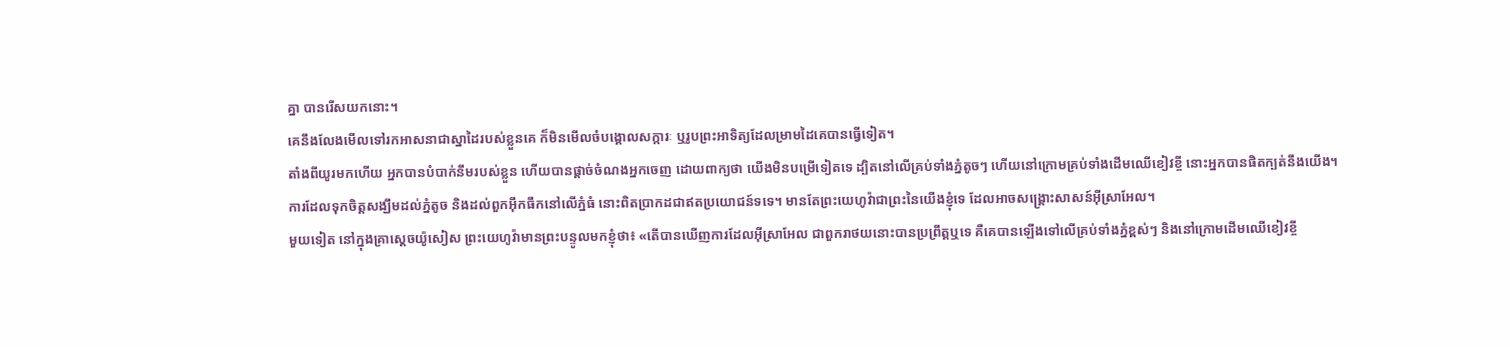គ្នា បានរើសយកនោះ។
គេនឹងលែងមើលទៅរកអាសនាជាស្នាដៃរបស់ខ្លួនគេ ក៏មិនមើលចំបង្គោលសក្ការៈ ឬរូបព្រះអាទិត្យដែលម្រាមដៃគេបានធ្វើទៀត។
តាំងពីយូរមកហើយ អ្នកបានបំបាក់នឹមរបស់ខ្លួន ហើយបានផ្តាច់ចំណងអ្នកចេញ ដោយពាក្យថា យើងមិនបម្រើទៀតទេ ដ្បិតនៅលើគ្រប់ទាំងភ្នំតូចៗ ហើយនៅក្រោមគ្រប់ទាំងដើមឈើខៀវខ្ចី នោះអ្នកបានផិតក្បត់នឹងយើង។
ការដែលទុកចិត្តសង្ឃឹមដល់ភ្នំតូច និងដល់ពួកអ៊ឹកធឹកនៅលើភ្នំធំ នោះពិតប្រាកដជាឥតប្រយោជន៍ទទេ។ មានតែព្រះយេហូវ៉ាជាព្រះនៃយើងខ្ញុំទេ ដែលអាចសង្គ្រោះសាសន៍អ៊ីស្រាអែល។
មួយទៀត នៅក្នុងគ្រាស្តេចយ៉ូសៀស ព្រះយេហូវ៉ាមានព្រះបន្ទូលមកខ្ញុំថា៖ «តើបានឃើញការដែលអ៊ីស្រាអែល ជាពួករាថយនោះបានប្រព្រឹត្តឬទេ គឺគេបានឡើងទៅលើគ្រប់ទាំងភ្នំខ្ពស់ៗ និងនៅក្រោមដើមឈើខៀវខ្ចី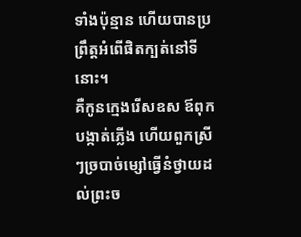ទាំងប៉ុន្មាន ហើយបានប្រព្រឹត្តអំពើផិតក្បត់នៅទីនោះ។
គឺកូនក្មេងរើសឧស ឪពុកបង្កាត់ភ្លើង ហើយពួកស្រីៗច្របាច់ម្សៅធ្វើនំថ្វាយដល់ព្រះច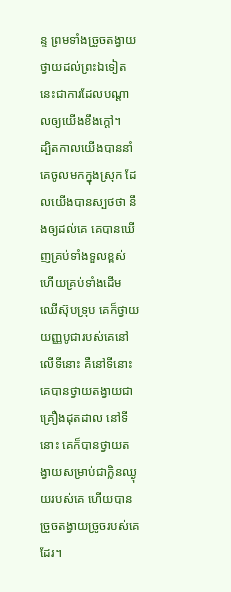ន្ទ ព្រមទាំងច្រួចតង្វាយថ្វាយដល់ព្រះឯទៀត នេះជាការដែលបណ្ដាលឲ្យយើងខឹងក្តៅ។
ដ្បិតកាលយើងបាននាំគេចូលមកក្នុងស្រុក ដែលយើងបានស្បថថា នឹងឲ្យដល់គេ គេបានឃើញគ្រប់ទាំងទួលខ្ពស់ ហើយគ្រប់ទាំងដើមឈើស៊ុបទ្រុប គេក៏ថ្វាយយញ្ញបូជារបស់គេនៅលើទីនោះ គឺនៅទីនោះគេបានថ្វាយតង្វាយជាគ្រឿងដុតដាល នៅទីនោះ គេក៏បានថ្វាយតង្វាយសម្រាប់ជាក្លិនឈ្ងុយរបស់គេ ហើយបានច្រួចតង្វាយច្រូចរបស់គេដែរ។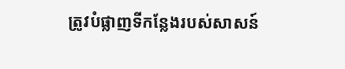ត្រូវបំផ្លាញទីកន្លែងរបស់សាសន៍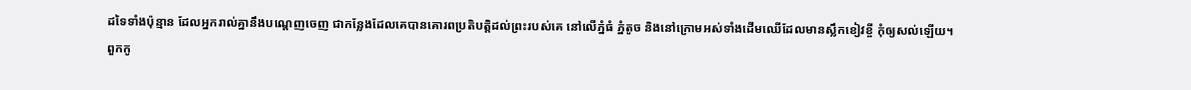ដទៃទាំងប៉ុន្មាន ដែលអ្នករាល់គ្នានឹងបណ្តេញចេញ ជាកន្លែងដែលគេបានគោរពប្រតិបត្តិដល់ព្រះរបស់គេ នៅលើភ្នំធំ ភ្នំតូច និងនៅក្រោមអស់ទាំងដើមឈើដែលមានស្លឹកខៀវខ្ចី កុំឲ្យសល់ឡើយ។
ពួកកូ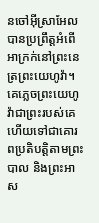នចៅអ៊ីស្រាអែលបានប្រព្រឹត្តអំពើអាក្រក់នៅព្រះនេត្រព្រះយេហូវ៉ា។ គេភ្លេចព្រះយេហូវ៉ាជាព្រះរបស់គេ ហើយទៅជាគោរពប្រតិបត្ដិតាមព្រះបាល និងព្រះអាស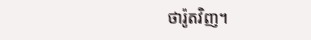ថារ៉ូតវិញ។